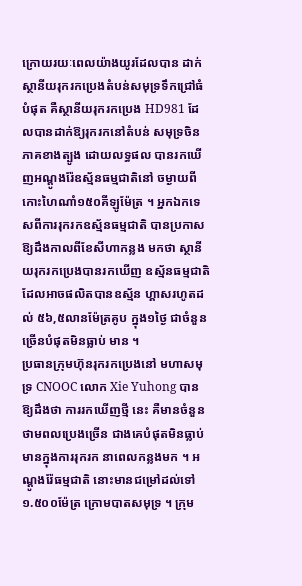ក្រោយរយៈពេលយ៉ាងយូរដែលបាន ដាក់ស្ថានីយរុករកប្រេងតំបន់សមុទ្រទឹកជ្រៅធំបំផុត គឺស្ថានីយរុករកប្រេង HD981 ដែលបានដាក់ឱ្យរុករកនៅតំបន់ សមុទ្រចិនភាគខាងត្បូង ដោយលទ្ធផល បានរកឃើញអណ្ដូងរ៉ែឧស្ម័នធម្មជាតិនៅ ចម្ងាយពីកោះហៃណាំ១៥០គីឡូម៉ែត្រ ។ អ្នកឯកទេសពីការរុករកឧស្ម័នធម្មជាតិ បានប្រកាសឱ្យដឹងកាលពីខែសីហាកន្លង មកថា ស្ថានីយរុករកប្រេងបានរកឃើញ ឧស្ម័នធម្មជាតិដែលអាចផលិតបានឧស្ម័ន ហ្គាសរហូតដល់ ៥៦,៥លានម៉ែត្រគូប ក្នុង១ថ្ងៃ ជាចំនួនច្រើនបំផុតមិនធ្លាប់ មាន ។
ប្រធានក្រុមហ៊ុនរុករកប្រេងនៅ មហាសមុទ្រ CNOOC លោក Xie Yuhong បានឱ្យដឹងថា ការរកឃើញថ្មី នេះ គឺមានចំនួនថាមពលប្រេងច្រើន ជាងគេបំផុតមិនធ្លាប់មានក្នុងការរុករក នាពេលកន្លងមក ។ អណ្ដូងរ៉ែធម្មជាតិ នោះមានជម្រៅដល់ទៅ ១.៥០០ម៉ែត្រ ក្រោមបាតសមុទ្រ ។ ក្រុម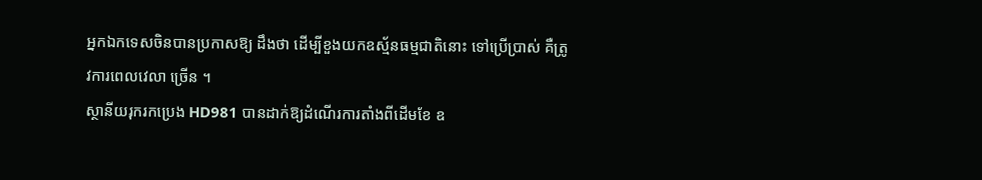អ្នកឯកទេសចិនបានប្រកាសឱ្យ ដឹងថា ដើម្បីខួងយកឧស្ម័នធម្មជាតិនោះ ទៅប្រើប្រាស់ គឺត្រូវការពេលវេលា ច្រើន ។
ស្ថានីយរុករកប្រេង HD981 បានដាក់ឱ្យដំណើរការតាំងពីដើមខែ ឧ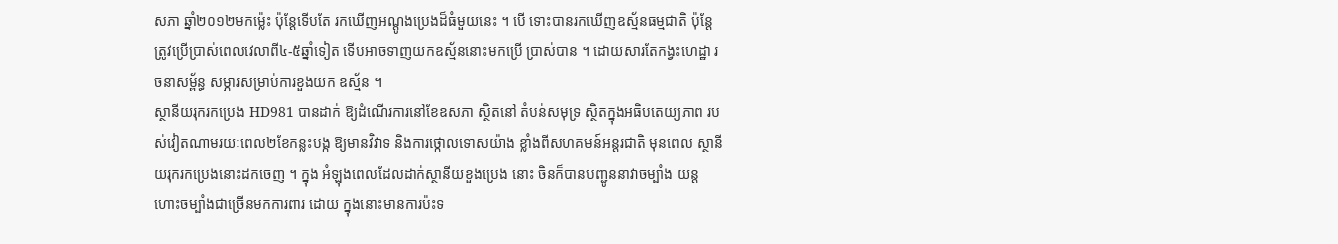សភា ឆ្នាំ២០១២មកម្ល៉េះ ប៉ុន្ដែទើបតែ រកឃើញអណ្ដូងប្រេងដ៏ធំមួយនេះ ។ បើ ទោះបានរកឃើញឧស្ម័នធម្មជាតិ ប៉ុន្ដែ ត្រូវប្រើប្រាស់ពេលវេលាពី៤-៥ឆ្នាំទៀត ទើបអាចទាញយកឧស្ម័ននោះមកប្រើ ប្រាស់បាន ។ ដោយសារតែកង្វះហេដ្ឋា រចនាសម្ព័ន្ធ សម្ភារសម្រាប់ការខួងយក ឧស្ម័ន ។
ស្ថានីយរុករកប្រេង HD981 បានដាក់ ឱ្យដំណើរការនៅខែឧសភា ស្ថិតនៅ តំបន់សមុទ្រ ស្ថិតក្នុងអធិបតេយ្យភាព របស់វៀតណាមរយៈពេល២ខែកន្លះបង្ក ឱ្យមានវិវាទ និងការថ្កោលទោសយ៉ាង ខ្លាំងពីសហគមន៍អន្ដរជាតិ មុនពេល ស្ថានីយរុករកប្រេងនោះដកចេញ ។ ក្នុង អំឡុងពេលដែលដាក់ស្ថានីយខួងប្រេង នោះ ចិនក៏បានបញ្ជូននាវាចម្បាំង យន្ដ ហោះចម្បាំងជាច្រើនមកការពារ ដោយ ក្នុងនោះមានការប៉ះទ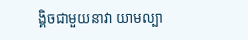ង្គិចជាមួយនាវា យាមល្បា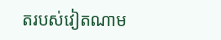តរបស់វៀតណាម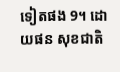ទៀតផង 9។ ដោយផន សុខជាតិ